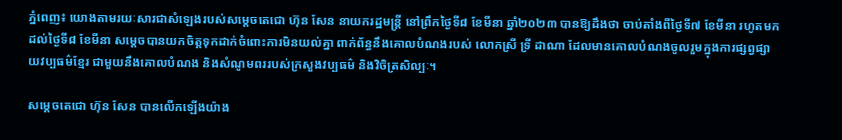ភ្នំពេញ៖ យោងតាមរយៈសារជាសំឡេងរបស់សម្ដេចតេជោ ហ៊ុន សែន នាយករដ្ឋមន្ត្រី នៅព្រឹកថ្ងៃទី៨ ខែមីនា ឆ្នាំ២០២៣ បានឱ្យដឹងថា ចាប់តាំងពីថ្ងៃទី៧ ខែមីនា រហូតមកដល់ថ្ងៃទី៨ ខែមីនា សម្តេចបានយកចិត្តទុកដាក់ចំពោះការមិនយល់គ្នា ពាក់ព័ន្ធនឹងគោលបំណងរបស់ លោកស្រី ទ្រី ដាណា ដែលមានគោលបំណងចូលរួមក្នុងការផ្សព្វផ្សាយវប្បធម៌ខ្មែរ ជាមួយនឹងគោលបំណង និងសំណូមពររបស់ក្រសួងវប្បធម៌ និងវិចិត្រសិល្បៈ។

សម្តេចតេជោ ហ៊ុន សែន បានលើកឡើងយ៉ាង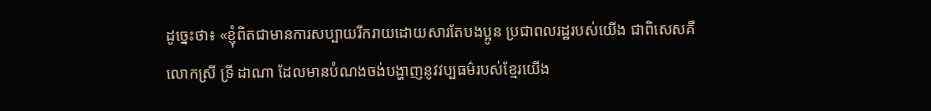ដូច្នេះថា៖ «ខ្ញុំពិតជាមានការសប្បាយរីករាយដោយសារតែបងប្អូន ប្រជាពលរដ្ឋរបស់យើង ជាពិសេសគឺ លោកស្រី ទ្រី ដាណា ដែលមានបំណងចង់បង្ហាញនូវវប្បធម៌របស់ខ្មែរយើង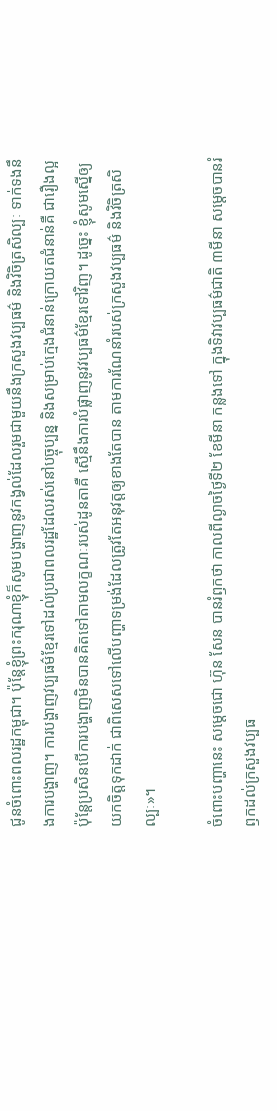ជូនចំពោះពលរដ្ឋកម្ពុជា។ ប៉ុន្តែខ្ញុំព្រះករុណាខ្ញុំក៏សូមបង្ហាញនូវកង្វល់ដែលរួមជាមួយនឹងក្រសួងវប្បធម៌ និងវិចិត្រសិល្បៈ ទាក់ទងនឹងការបង្ហាញ។ ការបង្ហាញវប្បធម៌ខ្មែរទៅដល់ប្រជាពលរដ្ឋដែលរស់នៅបច្ចុប្បន្ន និងសម្រាប់ក្មេងជំនាន់ក្រោយតជំនាន់គឺ ជារឿងល្អ ប៉ុន្តែប្រសិនបើការបង្ហាញមិនបានគិតទៅតាមលក្ខណៈរបស់ដូនតាគឺ ស្មើនឹងការបំផ្លាញនូវវប្បធម៌ខ្មែរទៅវិញ។ ដូច្នេះ ខ្ញុំសូមស្នើឲ្យយកចិត្តទុកដាក់ ជាពិសេសទៅលើបញ្ហាទម្រង់ដែលត្រូវតែអនុវត្តឲ្យខាងតែបាន តាមការណែនាំរបស់ក្រសួងវប្បធម៌ និងវិចិត្រសិល្បៈ»។

ចំពោះបញ្ហានេះ សម្តេចជោ ហ៊ុន សែន បានរំឭកថា កាលពីល្ងាចថ្ងៃទី២ ខែមីនា កន្លងទៅ ក្នុងទិវាវប្បធម៌ជាតិ ៣មីនា សម្តេចបានរំឭកដល់ក្រសួងវប្បធ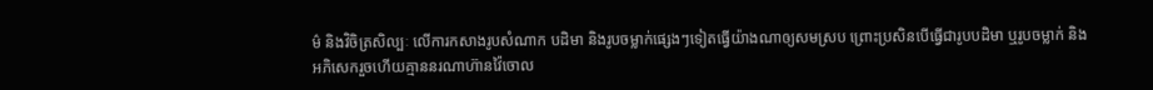ម៌ និងវិចិត្រសិល្បៈ លើការកសាងរូបសំណាក បដិមា និងរូបចម្លាក់ផ្សេងៗទៀតធ្វើយ៉ាងណាឲ្យសមស្រប ព្រោះប្រសិនបើធ្វើជារូបបដិមា ឬរូបចម្លាក់ និងអភិសេករួចហើយគ្មាននរណាហ៊ានវ៉ៃចោល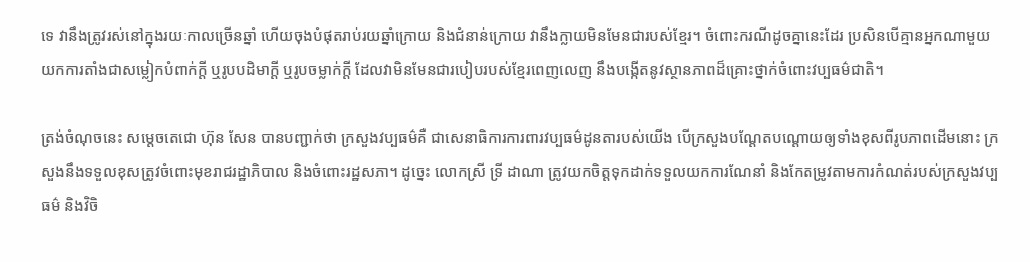ទេ វានឹងត្រូវរស់នៅក្នុងរយៈកាលច្រើនឆ្នាំ ហើយចុងបំផុតរាប់រយឆ្នាំក្រោយ និងជំនាន់ក្រោយ វានឹងក្លាយមិនមែនជារបស់ខ្មែរ។ ចំពោះករណីដូចគ្នានេះដែរ ប្រសិនបើគ្មានអ្នកណាមួយយកការតាំងជាសម្លៀកបំពាក់ក្ដី ឬរូបបដិមាក្ដី ឬរូបចម្លាក់ក្តី ដែលវាមិនមែនជារបៀបរបស់ខ្មែរពេញលេញ នឹងបង្កើតនូវស្ថានភាពដ៏គ្រោះថ្នាក់ចំពោះវប្បធម៌ជាតិ។

ត្រង់ចំណុចនេះ សម្តេចតេជោ ហ៊ុន សែន បានបញ្ជាក់ថា ក្រសួងវប្បធម៌គឺ ជាសេនាធិការការពារវប្បធម៌ដូនតារបស់យើង បើក្រសួងបណ្ដែតបណ្ដោយឲ្យទាំងខុសពីរូបភាពដើមនោះ ក្រសួងនឹងទទួលខុសត្រូវចំពោះមុខរាជរដ្ឋាភិបាល និងចំពោះរដ្ឋសភា។ ដូច្នេះ លោកស្រី ទ្រី ដាណា ត្រូវយកចិត្តទុកដាក់ទទួលយកការណែនាំ និងកែតម្រូវតាមការកំណត់របស់ក្រសួងវប្បធម៌ និងវិចិ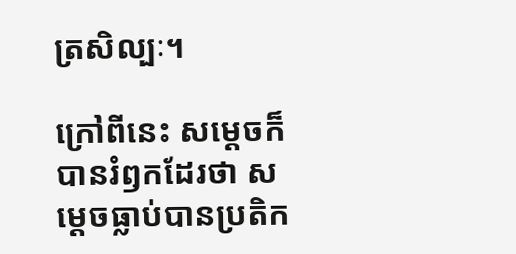ត្រសិល្បៈ។

ក្រៅពីនេះ សម្តេចក៏បានរំឭកដែរថា សម្តេចធ្លាប់បានប្រតិក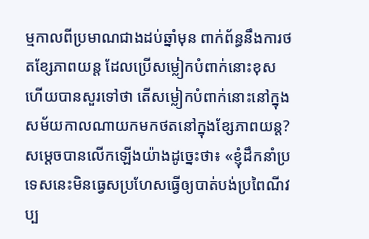ម្មកាលពីប្រមាណជាងដប់ឆ្នាំមុន ពាក់ព័ន្ធនឹងការថតខ្សែភាពយន្ត ដែលប្រើសម្លៀកបំពាក់នោះខុស ហើយបានសួរទៅថា តើសម្លៀកបំពាក់នោះនៅក្នុងសម័យកាលណាយកមកថតនៅក្នុងខ្សែភាពយន្ត? សម្តេចបានលើកឡើងយ៉ាងដូច្នេះថា៖ «ខ្ញុំដឹកនាំប្រទេសនេះមិនធ្វេសប្រហែសធ្វើឲ្យបាត់បង់ប្រពៃណីវប្ប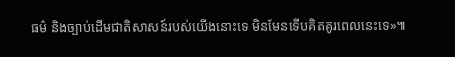ធម៌ និងច្បាប់ដើមជាតិសាសន៍របស់យើងនោះទេ មិនមែនទើបគិតគូរពេលនេះទេ»៕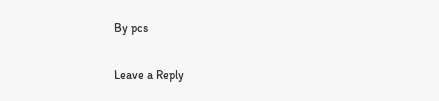By pcs

Leave a Reply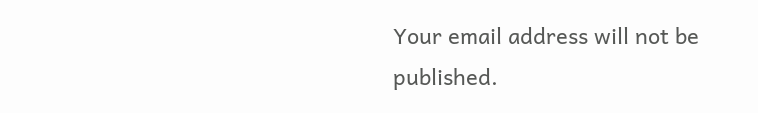Your email address will not be published.